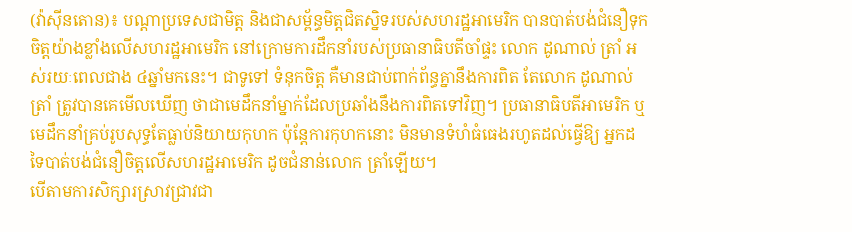(វ៉ាស៊ីនតោន)៖ បណ្ដាប្រទេសជាមិត្ត និងជាសម្ព័ន្ធមិត្តជិតស្និទរបស់សហរដ្ឋអាមេរិក បានបាត់បង់ជំនឿទុកចិត្តយ៉ាងខ្លាំងលើសហរដ្ឋអាមេរិក នៅក្រោមការដឹកនាំរបស់ប្រធានាធិបតីចាំផ្ទះ លោក ដូណាល់ ត្រាំ អស់រយៈពេលជាង ៤ឆ្នាំមកនេះ។ ជាទូទៅ ទំនុកចិត្ត គឺមានជាប់ពាក់ព័ន្ធគ្នានឹងការពិត តែលោក ដូណាល់ ត្រាំ ត្រូវបានគេមើលឃើញ ថាជាមេដឹកនាំម្នាក់ដែលប្រឆាំងនឹងការពិតទៅវិញ។ ប្រធានាធិបតីអាមេរិក ឬមេដឹកនាំគ្រប់រូបសុទ្ធតែធ្លាប់និយាយកុហក ប៉ុន្តែការកុហកនោះ មិនមានទំហំធំធេងរហូតដល់ធ្វើឱ្យ អ្នកដទៃបាត់បង់ជំនឿចិត្តលើសហរដ្ឋអាមេរិក ដូចជំនាន់លោក ត្រាំឡើយ។
បើតាមការសិក្សារស្រាវជ្រាវជា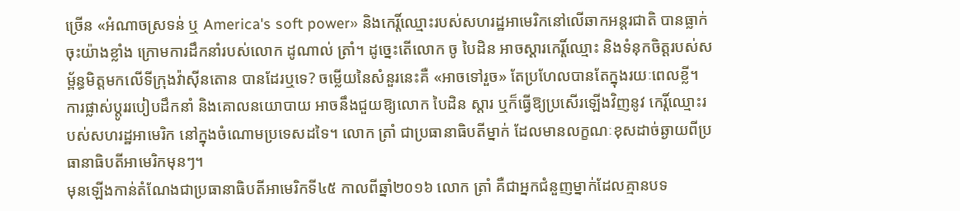ច្រើន «អំណាចស្រទន់ ឬ America's soft power» និងកេរ្តិ៍ឈ្មោះរបស់សហរដ្ឋអាមេរិកនៅលើឆាកអន្តរជាតិ បានធ្លាក់ចុះយ៉ាងខ្លាំង ក្រោមការដឹកនាំរបស់លោក ដូណាល់ ត្រាំ។ ដូច្នេះតើលោក ចូ បៃដិន អាចស្ដារកេរ្តិ៍ឈ្មោះ និងទំនុកចិត្តរបស់សម្ព័ន្ធមិត្តមកលើទីក្រុងវ៉ាស៊ីនតោន បានដែរឬទេ? ចម្លើយនៃសំនួរនេះគឺ «អាចទៅរួច» តែប្រហែលបានតែក្នុងរយៈពេលខ្លី។ ការផ្លាស់ប្ដូររបៀបដឹកនាំ និងគោលនយោបាយ អាចនឹងជួយឱ្យលោក បៃដិន ស្ដារ ឬក៏ធ្វើឱ្យប្រសើរឡើងវិញនូវ កេរ្តិ៍ឈ្មោះរបស់សហរដ្ឋអាមេរិក នៅក្នុងចំណោមប្រទេសដទៃ។ លោក ត្រាំ ជាប្រធានាធិបតីម្នាក់ ដែលមានលក្ខណៈខុសដាច់ឆ្ងាយពីប្រធានាធិបតីអាមេរិកមុនៗ។
មុនឡើងកាន់តំណែងជាប្រធានាធិបតីអាមេរិកទី៤៥ កាលពីឆ្នាំ២០១៦ លោក ត្រាំ គឺជាអ្នកជំនួញម្នាក់ដែលគ្មានបទ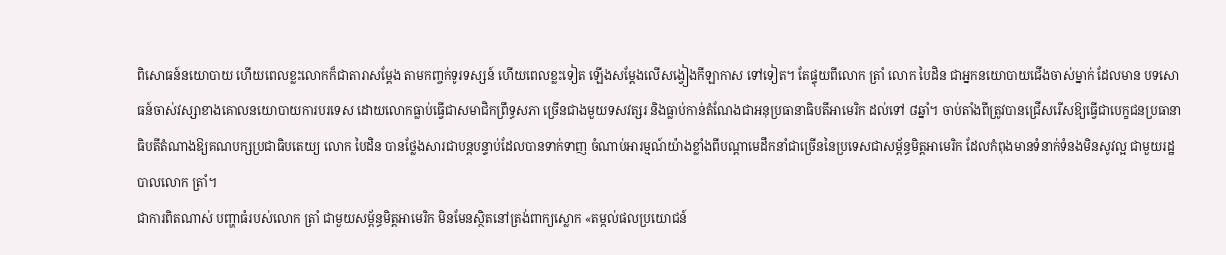ពិសោធន៍នយោបាយ ហើយពេលខ្លះលោកក៏ជាតារាសម្ដែង តាមកញ្ចក់ទូរទស្សន៍ ហើយពេលខ្លះទៀត ឡើងសម្ដែងលើសង្វៀងកីឡាកាស ទៅទៀត។ តែផ្ទុយពីលោក ត្រាំ លោក បៃដិន ជាអ្នកនយោបាយជើងចាស់ម្នាក់ ដែលមាន បទសោធន៍ចាស់វស្សាខាងគោលនយោបាយការបរទេស ដោយលោកធ្លាប់ធ្វើជាសមាជិកព្រឹទ្ធសភា ច្រើនជាងមួយទសវត្សរ និងធ្លាប់កាន់តំណែងជាអនុប្រធានាធិបតីអាមេរិក ដល់ទៅ ៨ឆ្នាំ។ ចាប់តាំងពីត្រូវបានជ្រើសរើសឱ្យធ្វើជាបេក្ខជនប្រធានាធិបតីតំណាងឱ្យគណបក្សប្រជាធិបតេយ្យ លោក បៃដិន បានថ្លែងសារជាបន្តបន្ទាប់ដែលបានទាក់ទាញ ចំណាប់អារម្មណ៍យ៉ាងខ្លាំងពីបណ្ដាមេដឹកនាំជាច្រើននៃប្រទេសជាសម្ព័ន្ធមិត្តអាមេរិក ដែលកំពុងមានទំនាក់ទំនងមិនសូវល្អ ជាមួយរដ្ឋបាលលោក ត្រាំ។
ជាការពិតណាស់ បញ្ហាធំរបស់លោក ត្រាំ ជាមួយសម្ព័ន្ធមិត្តអាមេរិក មិនមែនស្ថិតនៅត្រង់ពាក្យស្លោក «តម្កល់ផលប្រយោជន៍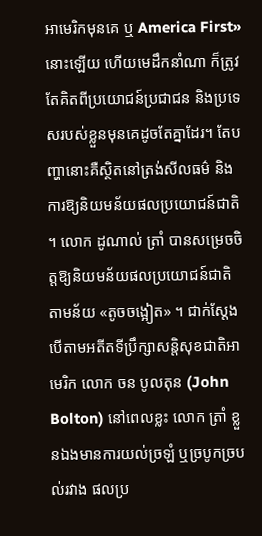អាមេរិកមុនគេ ឬ America First» នោះឡើយ ហើយមេដឹកនាំណា ក៏ត្រូវតែគិតពីប្រយោជន៍ប្រជាជន និងប្រទេសរបស់ខ្លួនមុនគេដូចតែគ្នាដែរ។ តែបញ្ហានោះគឺស្ថិតនៅត្រង់សីលធម៌ និងការឱ្យនិយមន័យផលប្រយោជន៍ជាតិ ។ លោក ដូណាល់ ត្រាំ បានសម្រេចចិត្តឱ្យនិយមន័យផលប្រយោជន៍ជាតិ តាមន័យ «តូចចង្អៀត» ។ ជាក់ស្ដែង បើតាមអតីតទីប្រឹក្សាសន្តិសុខជាតិអាមេរិក លោក ចន បូលតុន (John Bolton) នៅពេលខ្លះ លោក ត្រាំ ខ្លួនឯងមានការយល់ច្រឡំ ឬច្របូកច្របល់រវាង ផលប្រ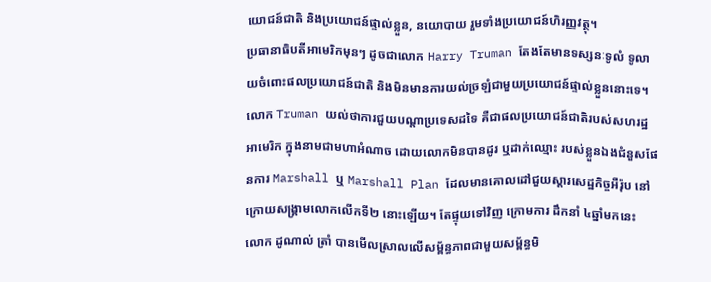យោជន៍ជាតិ និងប្រយោជន៍ផ្ទាល់ខ្លួន, នយោបាយ រួមទាំងប្រយោជន៍ហិរញ្ញវត្ថុ។
ប្រធានាធិបតីអាមេរិកមុនៗ ដូចជាលោក Harry Truman តែងតែមានទស្សនៈទូលំ ទូលាយចំពោះផលប្រយោជន៍ជាតិ និងមិនមានការយល់ច្រឡំជាមួយប្រយោជន៍ផ្ទាល់ខ្លួននោះទេ។ លោក Truman យល់ថាការជួយបណ្ដាប្រទេសដទៃ គឺជាផលប្រយោជន៍ជាតិរបស់សហរដ្ឋអាមេរិក ក្នុងនាមជាមហាអំណាច ដោយលោកមិនបានដូរ ឬដាក់ឈ្មោះ របស់ខ្លួនឯងជំនួសផែនការ Marshall ឬ Marshall Plan ដែលមានគោលដៅជួយស្ដារសេដ្ឋកិច្ចអឺរ៉ុប នៅក្រោយសង្គ្រាមលោកលើកទី២ នោះឡើយ។ តែផ្ទុយទៅវិញ ក្រោមការ ដឹកនាំ ៤ឆ្នាំមកនេះ លោក ដូណាល់ ត្រាំ បានមើលស្រាលលើសម្ព័ន្ធភាពជាមួយសម្ព័ន្ធមិ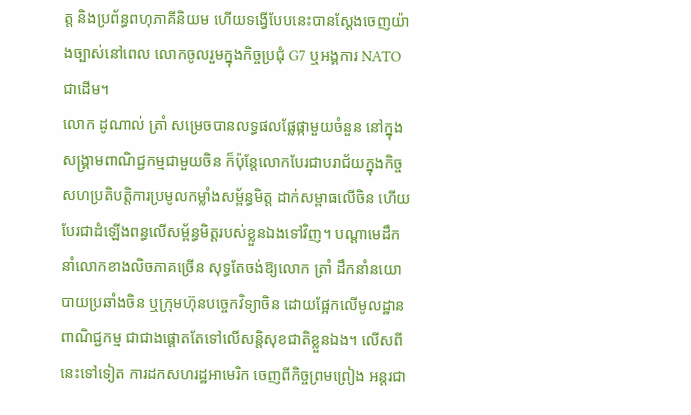ត្ត និងប្រព័ន្ធពហុភាគីនិយម ហើយទង្វើបែបនេះបានស្ដែងចេញយ៉ាងច្បាស់នៅពេល លោកចូលរួមក្នុងកិច្ចប្រជុំ G7 ឬអង្គការ NATO ជាដើម។
លោក ដូណាល់ ត្រាំ សម្រេចបានលទ្ធផលផ្លែផ្កាមួយចំនួន នៅក្នុងសង្រ្គាមពាណិជ្ជកម្មជាមួយចិន ក៏ប៉ុន្តែលោកបែរជាបរាជ័យក្នុងកិច្ចសហប្រតិបត្តិការប្រមូលកម្លាំងសម្ព័ន្ធមិត្ត ដាក់សម្ពាធលើចិន ហើយបែរជាដំឡើងពន្ធលើសម្ព័ន្ធមិត្តរបស់ខ្លួនឯងទៅវិញ។ បណ្ដាមេដឹកនាំលោកខាងលិចភាគច្រើន សុទ្ធតែចង់ឱ្យលោក ត្រាំ ដឹកនាំនយោបាយប្រឆាំងចិន ឬក្រុមហ៊ុនបច្ចេកវិទ្យាចិន ដោយផ្អែកលើមូលដ្ឋានពាណិជ្ជកម្ម ជាជាងផ្តោតតែទៅលើសន្តិសុខជាតិខ្លួនឯង។ លើសពីនេះទៅទៀត ការដកសហរដ្ឋអាមេរិក ចេញពីកិច្ចព្រមព្រៀង អន្តរជា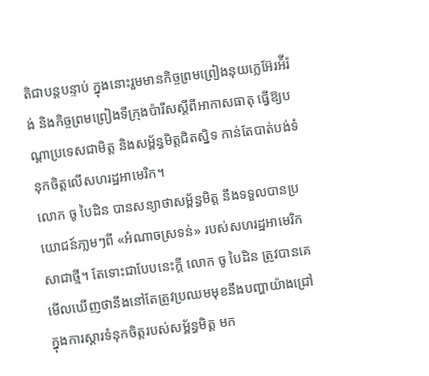តិជាបន្តបន្ទាប់ ក្នុងនោះរួមមានកិច្ចព្រមព្រៀងនុយក្លេអ៊ែរអ៉ីរ៉ង់ និងកិច្ចព្រមព្រៀងទីក្រុងប៉ារីសស្ដីពីអាកាសធាតុ ធ្វើឱ្យបណ្ដាប្រទេសជាមិត្ត និងសម្ព័ន្ធមិត្តជិតស្និទ កាន់តែបាត់បង់ទំនុកចិត្តលើសហរដ្ឋអាមេរិក។
លោក ចូ បៃដិន បានសន្យាថាសម្ព័ន្ធមិត្ត នឹងទទួលបានប្រយោជន៍ភា្លមៗពី «អំណាចស្រទន់» របស់សហរដ្ឋអាមេរិកសាជាថ្មី។ តែទោះជាបែបនេះក្ដី លោក ចូ បៃដិន ត្រូវបានគេ មើលឃើញថានឹងនៅតែត្រូវប្រឈមមុខនឹងបញ្ហាយ៉ាងជ្រៅ ក្នុងការស្ដារទំនុកចិត្តរបស់សម្ព័ន្ធមិត្ត មក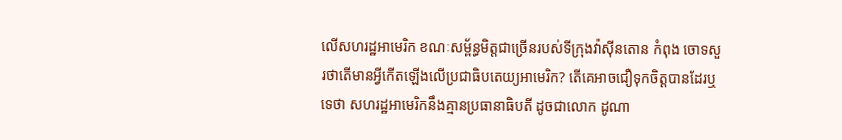លើសហរដ្ឋអាមេរិក ខណៈសម្ព័ន្ធមិត្តជាច្រើនរបស់ទីក្រុងវ៉ាស៊ីនតោន កំពុង ចោទសួរថាតើមានអ្វីកើតឡើងលើប្រជាធិបតេយ្យអាមេរិក? តើគេអាចជឿទុកចិត្តបានដែរឬទេថា សហរដ្ឋអាមេរិកនឹងគ្មានប្រធានាធិបតី ដូចជាលោក ដូណា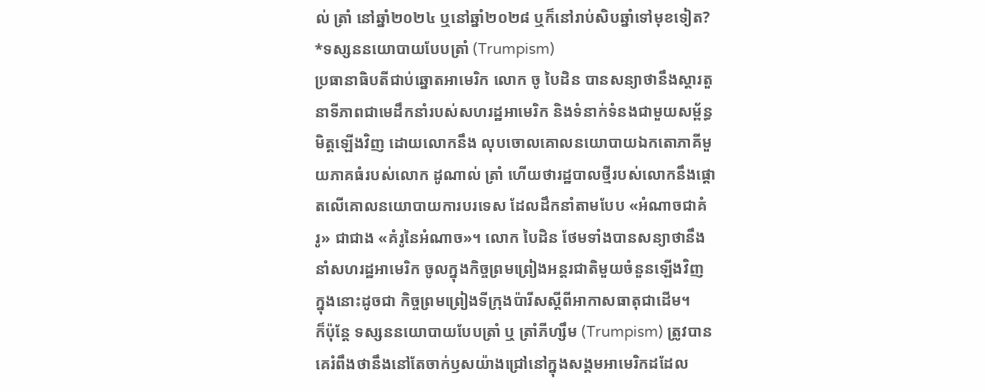ល់ ត្រាំ នៅឆ្នាំ២០២៤ ឬនៅឆ្នាំ២០២៨ ឬក៏នៅរាប់សិបឆ្នាំទៅមុខទៀត?
*ទស្សននយោបាយបែបត្រាំ (Trumpism)
ប្រធានាធិបតីជាប់ឆ្នោតអាមេរិក លោក ចូ បៃដិន បានសន្យាថានឹងស្ដារតួនាទីភាពជាមេដឹកនាំរបស់សហរដ្ឋអាមេរិក និងទំនាក់ទំនងជាមួយសម្ព័ន្ធមិត្តឡើងវិញ ដោយលោកនឹង លុបចោលគោលនយោបាយឯកតោភាគីមួយភាគធំរបស់លោក ដូណាល់ ត្រាំ ហើយថារដ្ឋបាលថ្មីរបស់លោកនឹងផ្តោតលើគោលនយោបាយការបរទេស ដែលដឹកនាំតាមបែប «អំណាចជាគំរូ» ជាជាង «គំរូនៃអំណាច»។ លោក បៃដិន ថែមទាំងបានសន្យាថានឹងនាំសហរដ្ឋអាមេរិក ចូលក្នុងកិច្ចព្រមព្រៀងអន្តរជាតិមួយចំនួនឡើងវិញ ក្នុងនោះដូចជា កិច្ចព្រមព្រៀងទីក្រុងប៉ារីសស្ដីពីអាកាសធាតុជាដើម។
ក៏ប៉ុន្តែ ទស្សននយោបាយបែបត្រាំ ឬ ត្រាំភីហ្សឹម (Trumpism) ត្រូវបានគេរំពឹងថានឹងនៅតែចាក់ឫសយ៉ាងជ្រៅនៅក្នុងសង្គមអាមេរិកដដែល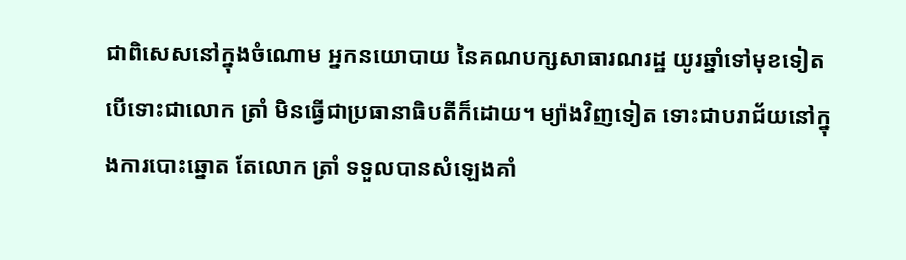ជាពិសេសនៅក្នុងចំណោម អ្នកនយោបាយ នៃគណបក្សសាធារណរដ្ឋ យូរឆ្នាំទៅមុខទៀត បើទោះជាលោក ត្រាំ មិនធ្វើជាប្រធានាធិបតីក៏ដោយ។ ម្យ៉ាងវិញទៀត ទោះជាបរាជ័យនៅក្នុងការបោះឆ្នោត តែលោក ត្រាំ ទទួលបានសំឡេងគាំ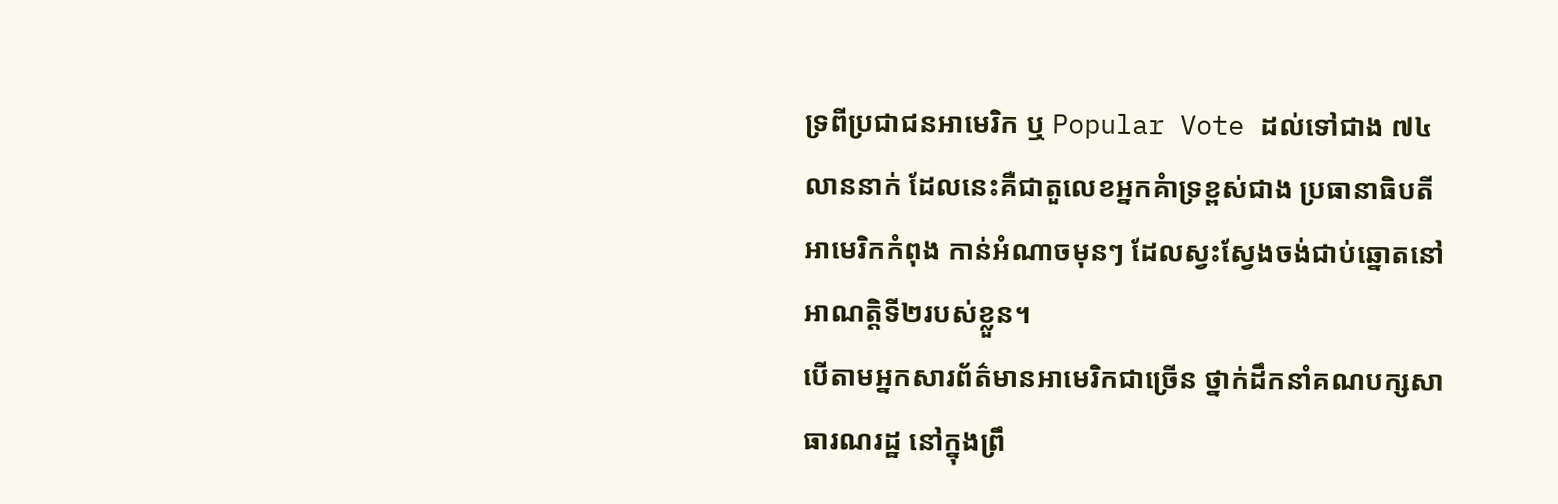ទ្រពីប្រជាជនអាមេរិក ឬ Popular Vote ដល់ទៅជាង ៧៤លាននាក់ ដែលនេះគឺជាតួលេខអ្នកគំាទ្រខ្ពស់ជាង ប្រធានាធិបតីអាមេរិកកំពុង កាន់អំណាចមុនៗ ដែលស្វះស្វែងចង់ជាប់ឆ្នោតនៅអាណត្តិទី២របស់ខ្លួន។
បើតាមអ្នកសារព័ត៌មានអាមេរិកជាច្រើន ថ្នាក់ដឹកនាំគណបក្សសាធារណរដ្ឋ នៅក្នុងព្រឹ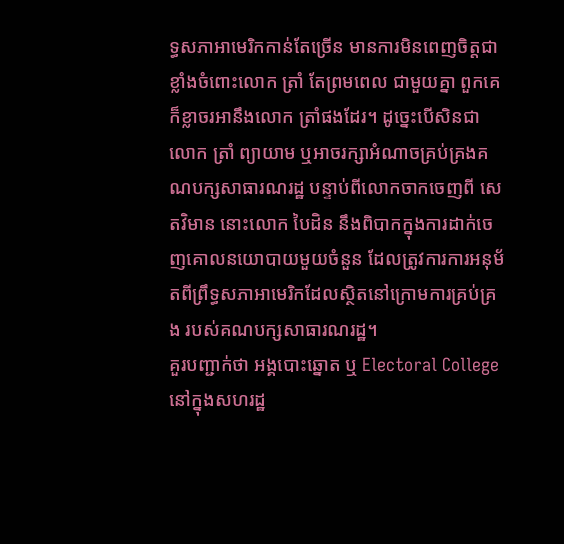ទ្ធសភាអាមេរិកកាន់តែច្រើន មានការមិនពេញចិត្តជាខ្លាំងចំពោះលោក ត្រាំ តែព្រមពេល ជាមួយគ្នា ពួកគេក៏ខ្លាចរអានឹងលោក ត្រាំផងដែរ។ ដូច្នេះបើសិនជាលោក ត្រាំ ព្យាយាម ឬអាចរក្សាអំណាចគ្រប់គ្រងគណបក្សសាធារណរដ្ឋ បន្ទាប់ពីលោកចាកចេញពី សេតវិមាន នោះលោក បៃដិន នឹងពិបាកក្នុងការដាក់ចេញគោលនយោបាយមួយចំនួន ដែលត្រូវការការអនុម័តពីព្រឹទ្ធសភាអាមេរិកដែលស្ថិតនៅក្រោមការគ្រប់គ្រង របស់គណបក្សសាធារណរដ្ឋ។
គួរបញ្ជាក់ថា អង្គបោះឆ្នោត ឬ Electoral College នៅក្នុងសហរដ្ឋ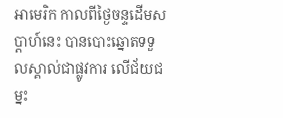អាមេរិក កាលពីថ្ងៃចន្ទដើមសប្ដាហ៍នេះ បានបោះឆ្នោតទទួលស្គាល់ជាផ្លូវការ លើជ័យជម្នះ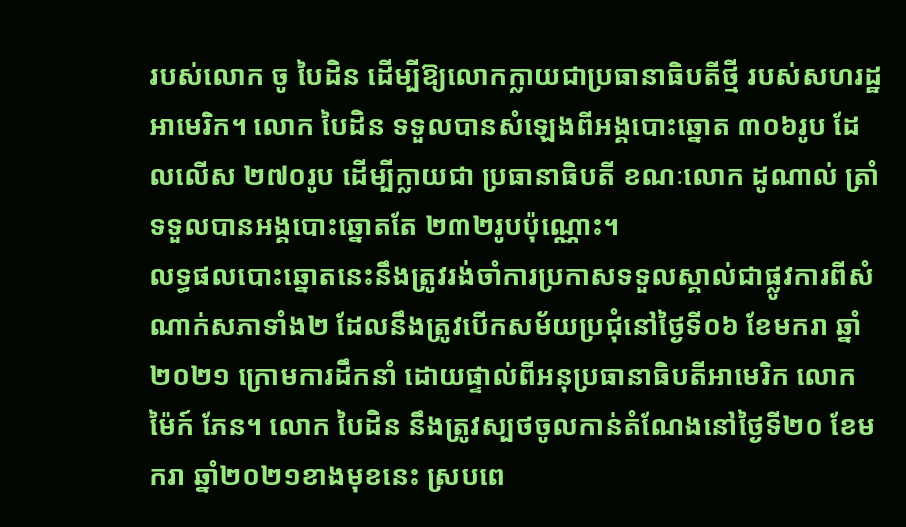របស់លោក ចូ បៃដិន ដើម្បីឱ្យលោកក្លាយជាប្រធានាធិបតីថ្មី របស់សហរដ្ឋអាមេរិក។ លោក បៃដិន ទទួលបានសំឡេងពីអង្គបោះឆ្នោត ៣០៦រូប ដែលលើស ២៧០រូប ដើម្បីក្លាយជា ប្រធានាធិបតី ខណៈលោក ដូណាល់ ត្រាំ ទទួលបានអង្គបោះឆ្នោតតែ ២៣២រូបប៉ុណ្ណោះ។
លទ្ធផលបោះឆ្នោតនេះនឹងត្រូវរង់ចាំការប្រកាសទទួលស្គាល់ជាផ្លូវការពីសំណាក់សភាទាំង២ ដែលនឹងត្រូវបើកសម័យប្រជុំនៅថ្ងៃទី០៦ ខែមករា ឆ្នាំ២០២១ ក្រោមការដឹកនាំ ដោយផ្ទាល់ពីអនុប្រធានាធិបតីអាមេរិក លោក ម៉ៃក៍ ភែន។ លោក បៃដិន នឹងត្រូវស្បថចូលកាន់តំណែងនៅថ្ងៃទី២០ ខែមករា ឆ្នាំ២០២១ខាងមុខនេះ ស្របពេ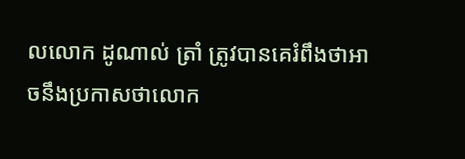លលោក ដូណាល់ ត្រាំ ត្រូវបានគេរំពឹងថាអាចនឹងប្រកាសថាលោក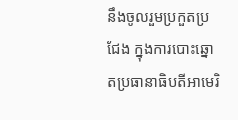នឹងចូលរួមប្រកួតប្រជែង ក្នុងការបោះឆ្នោតប្រធានាធិបតីអាមេរិ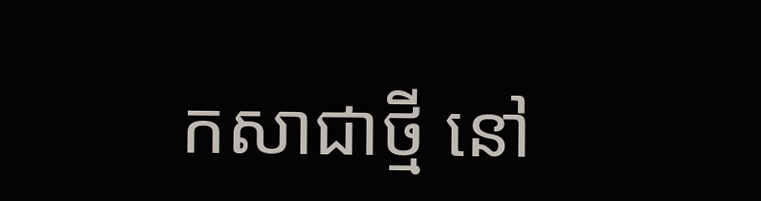កសាជាថ្មី នៅ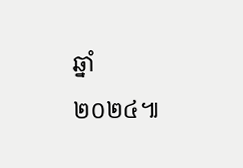ឆ្នាំ២០២៤៕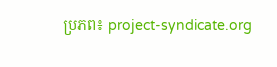ប្រភព៖ project-syndicate.org